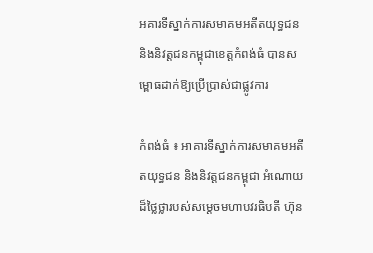អគារទីស្នាក់ការសមាគមអតីតយុទ្ធជន និងនិវត្តជនកម្ពុជាខេត្តកំពង់ធំ បានសម្ពោធដាក់ឱ្យប្រើប្រាស់ជាផ្លូវការ

កំពង់ធំ ៖ អាគារទីស្នាក់ការសមាគមអតីតយុទ្ធជន និងនិវត្តជនកម្ពុជា អំណោយដ៏ថ្លៃថ្លារបស់សម្ដេចមហាបវរធិបតី ហ៊ុន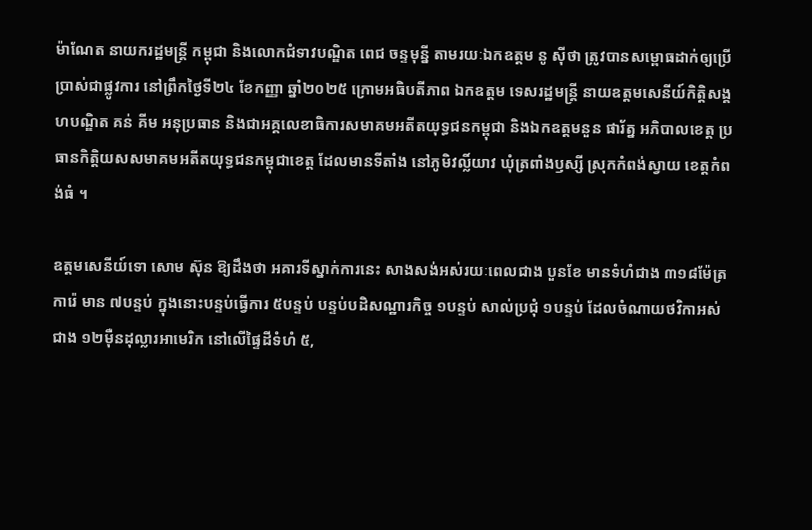ម៉ាណែត នាយករដ្ឋមន្ត្រី កម្ពុជា និងលោកជំទាវបណ្ឌិត ពេជ ចន្ទមុន្នី តាមរយៈឯកឧត្តម នូ ស៊ីថា ត្រូវបានសម្ពោធដាក់ឲ្យប្រើប្រាស់ជាផ្លូវការ នៅព្រឹកថ្ងៃទី២៤ ខែកញ្ញា ឆ្នាំ២០២៥ ក្រោមអធិបតីភាព ឯកឧត្តម ទេសរដ្ឋមន្ត្រី នាយឧត្តមសេនីយ៍កិត្តិសង្គហបណ្ឌិត គន់ គីម អនុប្រធាន និងជាអគ្គលេខាធិការសមាគមអតីតយុទ្ធជនកម្ពុជា និងឯកឧត្ដមនួន ផារ័ត្ន អភិបាលខេត្ត ប្រធានកិត្តិយសសមាគមអតីតយុទ្ធជនកម្ពុជាខេត្ត ដែលមានទីតាំង នៅភូមិវល្លិ៍យាវ ឃុំត្រពាំងឫស្សី ស្រុកកំពង់ស្វាយ ខេត្តកំពង់ធំ ។

ឧត្តមសេនីយ៍ទោ សោម ស៊ុន ឱ្យដឹងថា អគារទីស្នាក់ការនេះ សាងសង់អស់រយៈពេលជាង បួនខែ មានទំហំជាង ៣១៨ម៉ែត្រការ៉េ មាន ៧បន្ទប់ ក្នុងនោះបន្ទប់ធ្វើការ ៥បន្ទប់ បន្ទប់បដិសណ្ឋារកិច្ច ១បន្ទប់ សាល់ប្រជុំ ១បន្ទប់ ដែលចំណាយថវិកាអស់ជាង ១២ម៉ឺនដុល្លារអាមេរិក នៅលើផ្ទៃដីទំហំ ៥,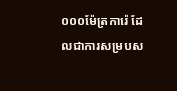០០០ម៉ែត្រការ៉េ ដែលជាការសម្របស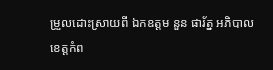ម្រួលដោះស្រាយពី ឯកឧត្តម នួន ផារ័ត្ន អភិបាលខេត្តកំព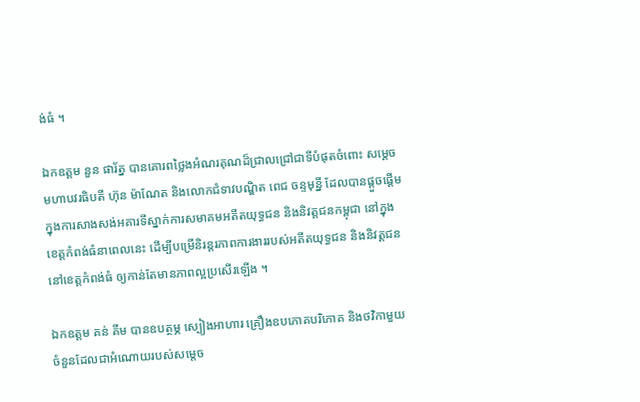ង់ធំ ។

ឯកឧត្តម នួន ផារ័ត្ន បានគោរពថ្លៃងអំណរគុណដ៏ជ្រាលជ្រៅជាទីបំផុតចំពោះ សម្ដេចមហាបវរធិបតី ហ៊ុន ម៉ាណែត និងលោកជំទាវបណ្ឌិត ពេជ ចន្ទមុន្នី ដែលបានផ្ដួចផ្ដើមក្នុងការសាងសង់អគារទីស្នាក់ការសមាគមអតីតយុទ្ធជន និងនិវត្តជនកម្ពុជា នៅក្នុងខេត្តកំពង់ធំនាពេលនេះ ដើម្បីបម្រើនិរន្តរភាពការងាររបស់អតីតយុទ្ធជន និងនិវត្តជន នៅខេត្តកំពង់ធំ ឲ្យកាន់តែមានភាពល្អប្រសើរឡើង ។

ឯកឧត្តម គន់ គីម បានឧបត្ថម្ភ ស្បៀងអាហារ គ្រឿងឧបភោគបរិភោគ និងថវិកាមួយចំនួនដែលជាអំណោយរបស់សម្តេច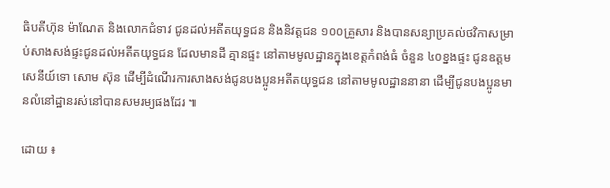ធិបតីហ៊ុន ម៉ាណែត និងលោកជំទាវ ជូនដល់អតីតយុទ្ធជន និងនិវត្តជន ១០០គ្រួសារ និងបានសន្យាប្រគល់ថវិកាសម្រាប់សាងសង់ផ្ទះជូនដល់អតីតយុទ្ធជន ដែលមានដី គ្មានផ្ទះ នៅតាមមូលដ្ឋានក្នុងខេត្តកំពង់ធំ ចំនួន ៤០ខ្នងផ្ទះ ជូនឧត្តមសេនីយ៍ទោ សោម ស៊ុន ដើម្បីដំណើរការសាងសង់ជូនបងប្អូនអតីតយុទ្ធជន នៅតាមមូលដ្ឋាននានា ដើម្បីជូនបងប្អូនមានលំនៅដ្ឋានរស់នៅបានសមរម្យផងដែរ ៕

ដោយ ៖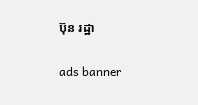ប៊ុន រដ្ឋា

ads banner